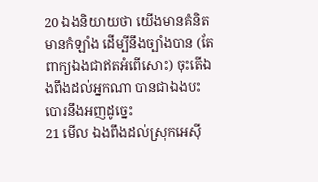20 ឯងនិយាយថា យើងមានគំនិត មានកំឡាំង ដើម្បីនឹងច្បាំងបាន (តែពាក្យឯងជាឥតអំពើសោះ) ចុះតើឯងពឹងដល់អ្នកណា បានជាឯងបះបោរនឹងអញដូច្នេះ
21 មើល ឯងពឹងដល់ស្រុកអេស៊ី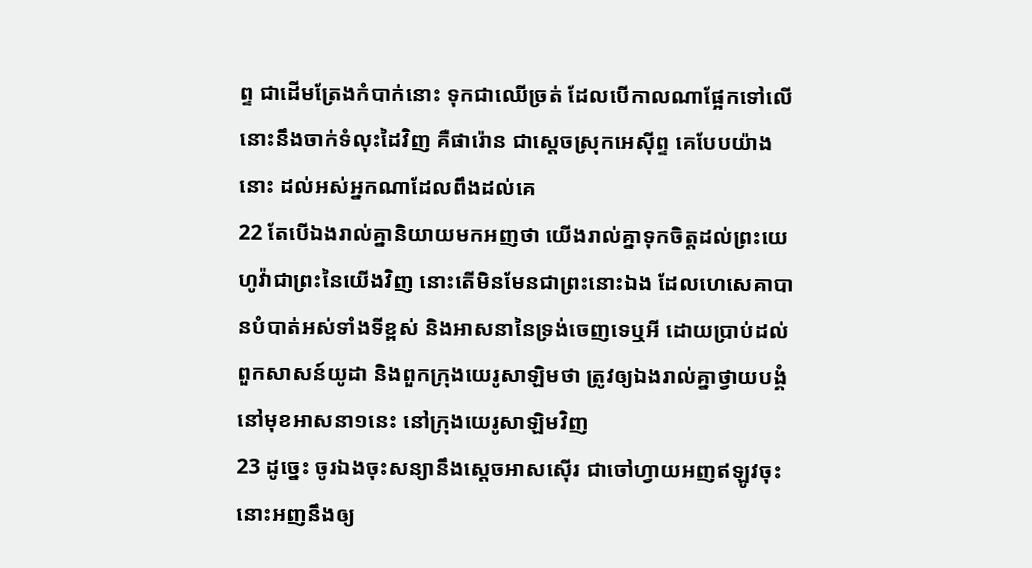ព្ទ ជាដើមត្រែងកំបាក់នោះ ទុកជាឈើច្រត់ ដែលបើកាលណាផ្អែកទៅលើ នោះនឹងចាក់ទំលុះដៃវិញ គឺផារ៉ោន ជាស្តេចស្រុកអេស៊ីព្ទ គេបែបយ៉ាងនោះ ដល់អស់អ្នកណាដែលពឹងដល់គេ
22 តែបើឯងរាល់គ្នានិយាយមកអញថា យើងរាល់គ្នាទុកចិត្តដល់ព្រះយេហូវ៉ាជាព្រះនៃយើងវិញ នោះតើមិនមែនជាព្រះនោះឯង ដែលហេសេគាបានបំបាត់អស់ទាំងទីខ្ពស់ និងអាសនានៃទ្រង់ចេញទេឬអី ដោយប្រាប់ដល់ពួកសាសន៍យូដា និងពួកក្រុងយេរូសាឡិមថា ត្រូវឲ្យឯងរាល់គ្នាថ្វាយបង្គំនៅមុខអាសនា១នេះ នៅក្រុងយេរូសាឡិមវិញ
23 ដូច្នេះ ចូរឯងចុះសន្យានឹងស្តេចអាសស៊ើរ ជាចៅហ្វាយអញឥឡូវចុះ នោះអញនឹងឲ្យ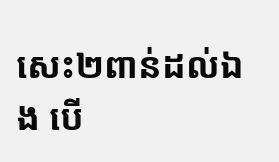សេះ២ពាន់ដល់ឯង បើ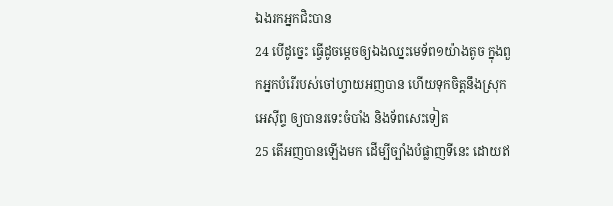ឯងរកអ្នកជិះបាន
24 បើដូច្នេះ ធ្វើដូចម្តេចឲ្យឯងឈ្នះមេទ័ព១យ៉ាងតូច ក្នុងពួកអ្នកបំរើរបស់ចៅហ្វាយអញបាន ហើយទុកចិត្តនឹងស្រុកអេស៊ីព្ទ ឲ្យបានរទេះចំបាំង និងទ័ពសេះទៀត
25 តើអញបានឡើងមក ដើម្បីច្បាំងបំផ្លាញទីនេះ ដោយឥ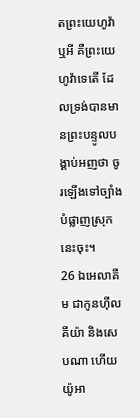តព្រះយេហូវ៉ាឬអី គឺព្រះយេហូវ៉ាទេតើ ដែលទ្រង់បានមានព្រះបន្ទូលបង្គាប់អញថា ចូរឡើងទៅច្បាំងបំផ្លាញស្រុកនេះចុះ។
26 ឯអេលាគីម ជាកូនហ៊ីលគីយ៉ា និងសេបណា ហើយយ៉ូអា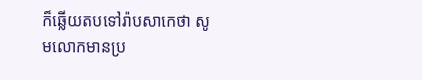ក៏ឆ្លើយតបទៅរ៉ាបសាកេថា សូមលោកមានប្រ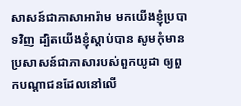សាសន៍ជាភាសាអារ៉ាម មកយើងខ្ញុំប្របាទវិញ ដ្បិតយើងខ្ញុំស្តាប់បាន សូមកុំមានប្រសាសន៍ជាភាសារបស់ពួកយូដា ឲ្យពួកបណ្តាជនដែលនៅលើ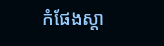កំផែងស្តា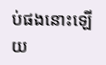ប់ផងនោះឡើយ